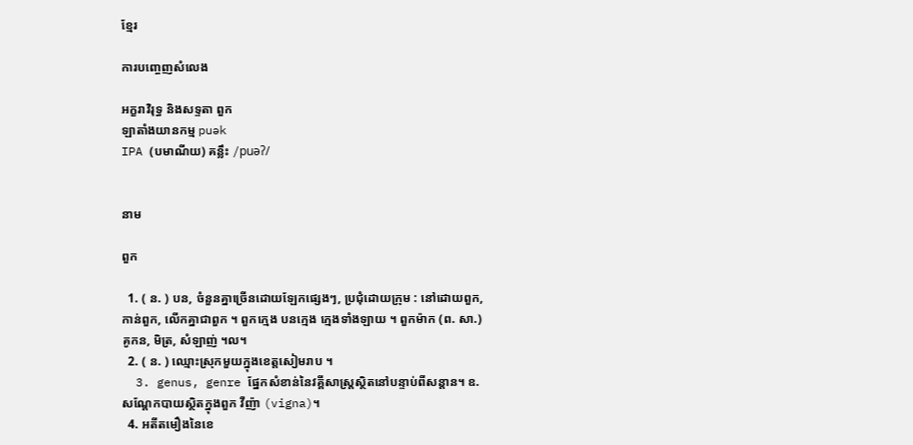ខ្មែរ

ការបញ្ចេញសំលេង

អក្ខរាវិរុទ្ធ និងសទ្ទតា ពួក
ឡាតាំងយានកម្ម puək
IPA (បមាណីយ) គន្លឹះ /puəʔ/


នាម

ពួក

  1. ( ន. ) បន, ចំនួនគ្នាច្រើនដោយឡែកផ្សេងៗ, ប្រជុំដោយក្រុម : នៅដោយពួក, កាន់ពួក, លើកគ្នាជាពួក ។ ពួកក្មេង បនក្មេង ក្មេងទាំងឡាយ ។ ពួកម៉ាក (ព. សា.) គូកន, មិត្រ, សំឡាញ់ ។ល។
  2. ( ន. ) ឈ្មោះស្រុកមួយក្នុងខេត្តសៀមរាប ។
  3. genus, genre ផ្នែកសំខាន់នៃវគ្គីសាស្ត្រស្ថិតនៅបន្ទាប់ពីសន្តាន។ ឧ.សណ្ដែកបាយស្ថិតក្នុងពួក វីញ៉ា (vigna)។
  4. អតីតមឿងនៃខេ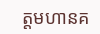ត្តមហានគ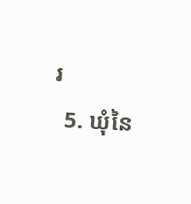រ
  5. ឃុំនៃ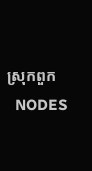ស្រុកពួក
  NODES